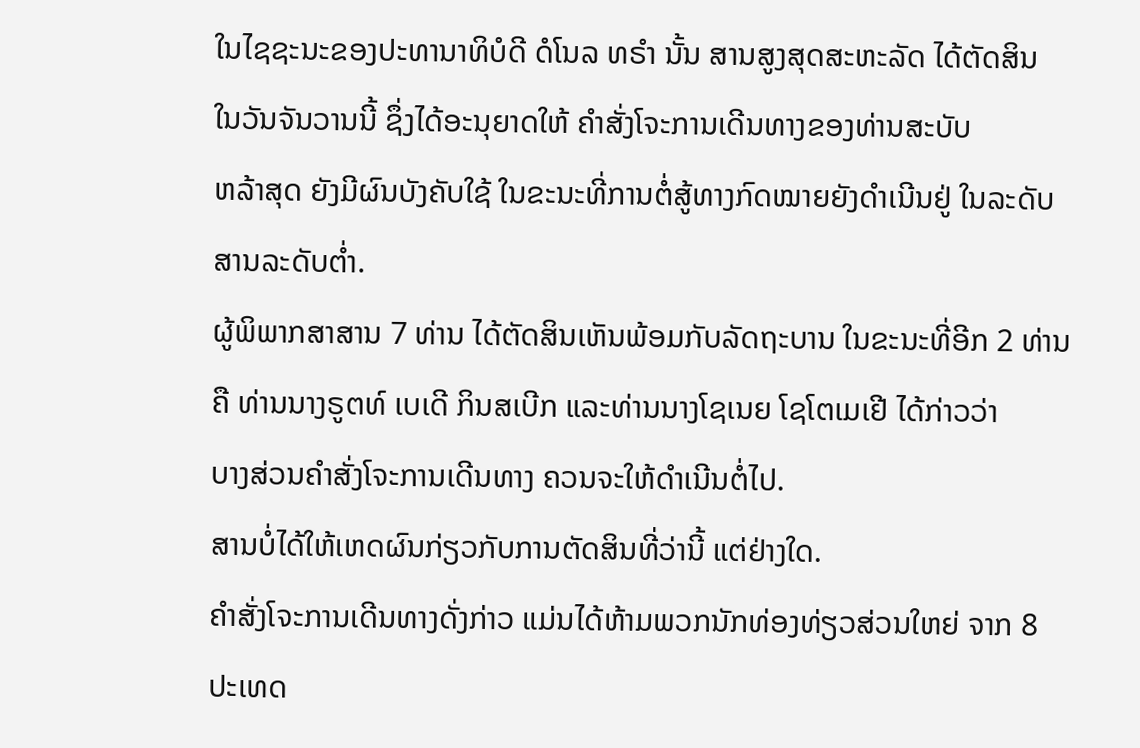ໃນໄຊຊະນະຂອງປະທານາທິບໍດີ ດໍໂນລ ທຣຳ ນັ້ນ ສານສູງສຸດສະຫະລັດ ໄດ້ຕັດສິນ
ໃນວັນຈັນວານນີ້ ຊຶ່ງໄດ້ອະນຸຍາດໃຫ້ ຄຳສັ່ງໂຈະການເດີນທາງຂອງທ່ານສະບັບ
ຫລ້າສຸດ ຍັງມີຜົນບັງຄັບໃຊ້ ໃນຂະນະທີ່ການຕໍ່ສູ້ທາງກົດໝາຍຍັງດຳເນີນຢູ່ ໃນລະດັບ
ສານລະດັບຕ່ຳ.
ຜູ້ພິພາກສາສານ 7 ທ່ານ ໄດ້ຕັດສິນເຫັນພ້ອມກັບລັດຖະບານ ໃນຂະນະທີ່ອີກ 2 ທ່ານ
ຄື ທ່ານນາງຣູຕທ໌ ເບເດີ ກິນສເບີກ ແລະທ່ານນາງໂຊເນຍ ໂຊໂຕເມເຢີ ໄດ້ກ່າວວ່າ
ບາງສ່ວນຄຳສັ່ງໂຈະການເດີນທາງ ຄວນຈະໃຫ້ດຳເນີນຕໍ່ໄປ.
ສານບໍ່ໄດ້ໃຫ້ເຫດຜົນກ່ຽວກັບການຕັດສິນທີ່ວ່ານີ້ ແຕ່ຢ່າງໃດ.
ຄຳສັ່ງໂຈະການເດີນທາງດັ່ງກ່າວ ແມ່ນໄດ້ຫ້າມພວກນັກທ່ອງທ່ຽວສ່ວນໃຫຍ່ ຈາກ 8
ປະເທດ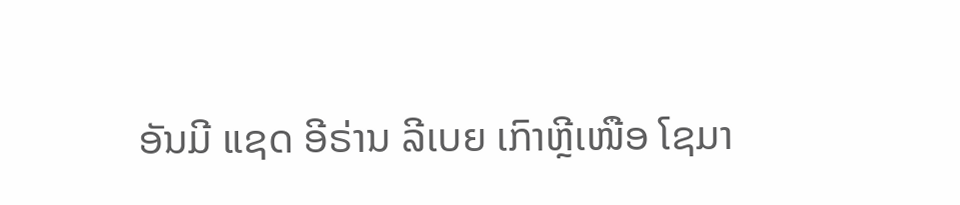ອັນມີ ແຊດ ອີຣ່ານ ລີເບຍ ເກົາຫຼີເໜືອ ໂຊມາ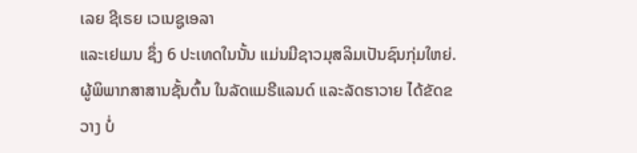ເລຍ ຊີເຣຍ ເວເນຊູເອລາ
ແລະເຢເມນ ຊຶ່ງ 6 ປະເທດໃນນັ້ນ ແມ່ນມີຊາວມຸສລິມເປັນຊົນກຸ່ມໃຫຍ່.
ຜູ້ພິພາກສາສານຊັ້ນຕົ້ນ ໃນລັດແມຣີແລນດ໌ ແລະລັດຮາວາຍ ໄດ້ຂັດຂວາງ ບໍ່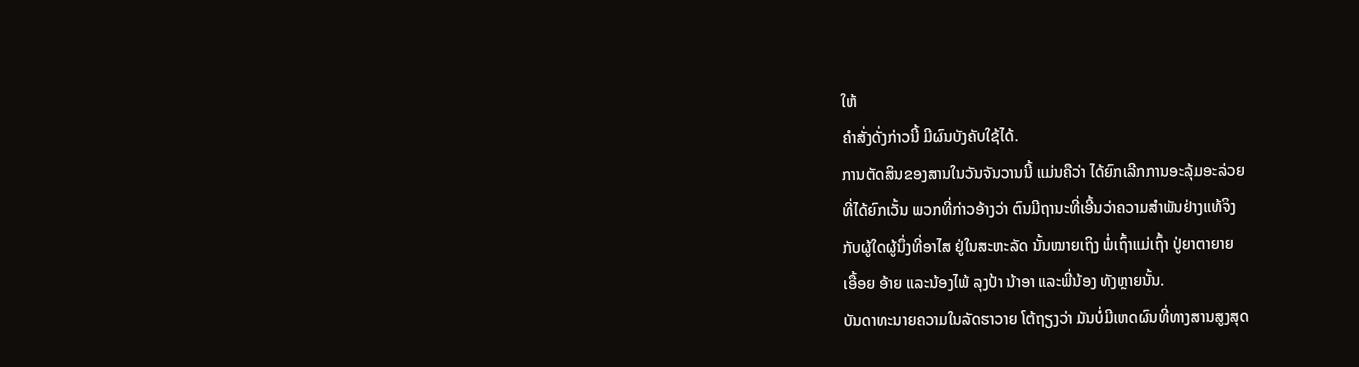ໃຫ້
ຄຳສັ່ງດັ່ງກ່າວນີ້ ມີຜົນບັງຄັບໃຊ້ໄດ້.
ການຕັດສິນຂອງສານໃນວັນຈັນວານນີ້ ແມ່ນຄືວ່າ ໄດ້ຍົກເລີກການອະລຸ້ມອະລ່ວຍ
ທີ່ໄດ້ຍົກເວັ້ນ ພວກທີ່ກ່າວອ້າງວ່າ ຕົນມີຖານະທີ່ເອີ້ນວ່າຄວາມສຳພັນຢ່າງແທ້ຈິງ
ກັບຜູ້ໃດຜູ້ນຶ່ງທີ່ອາໄສ ຢູ່ໃນສະຫະລັດ ນັ້ນໝາຍເຖິງ ພໍ່ເຖົ້າແມ່ເຖົ້າ ປູ່ຍາຕາຍາຍ
ເອື້ອຍ ອ້າຍ ແລະນ້ອງໄພ້ ລຸງປ້າ ນ້າອາ ແລະພີ່ນ້ອງ ທັງຫຼາຍນັ້ນ.
ບັນດາທະນາຍຄວາມໃນລັດຮາວາຍ ໂຕ້ຖຽງວ່າ ມັນບໍ່ມີເຫດຜົນທີ່ທາງສານສູງສຸດ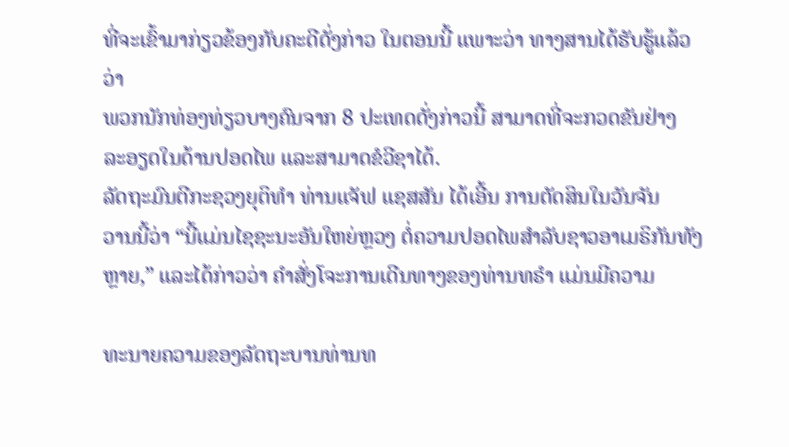ທີ່ຈະເຂົ້າມາກ່ຽວຂ້ອງກັບຄະດີດັ່ງກ່າວ ໃນຕອນນີ້ ແພາະວ່າ ທາງສານໄດ້ຮັບຮູ້ແລ້ວວ່າ
ພວກນັກທ່ອງທ່ຽວບາງຄົນຈາກ 8 ປະເທດດັ່ງກ່າວນີ້ ສາມາດທີ່ຈະກວດຂັນຢ່າງ
ລະອຽດໃນດ້ານປອດໄພ ແລະສາມາດຂໍວີຊາໄດ້.
ລັດຖະມົນຕີກະຊວງຍຸຕິທຳ ທ່ານເເຈັຟ ແຊສສັນ ໄດ້ເອີ້ນ ການຕັດສິນໃນວັນຈັນ
ວານນີ້ວ່າ “ນີ້ແມ່ນໄຊຊະນະອັນໃຫຍ່ຫຼວງ ຕໍ່ຄວາມປອດໄພສຳລັບຊາວອາເມຣິກັນທັງຫຼາຍ,” ແລະໄດ້ກ່າວວ່າ ຄຳສັ່ງໂຈະການເດີນທາງຂອງທ່ານທຣຳ ແມ່ນມີຄວາມ

ທະນາຍຄວາມຂອງລັດຖະບານທ່ານທ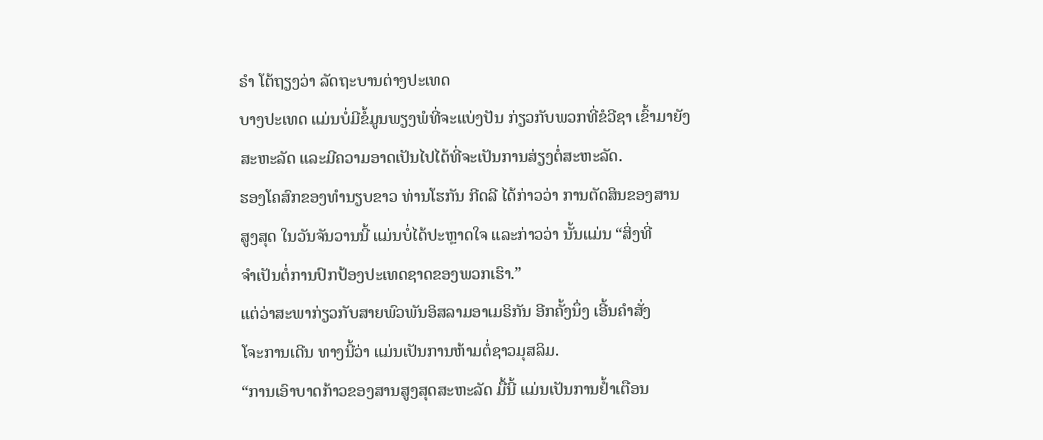ຣຳ ໂຕ້ຖຽງວ່າ ລັດຖະບານຕ່າງປະເທດ
ບາງປະເທດ ແມ່ນບໍ່ມີຂໍ້ມູນພຽງພໍທີ່ຈະແບ່ງປັນ ກ່ຽວກັບພວກທີ່ຂໍວີຊາ ເຂົ້າມາຍັງ
ສະຫະລັດ ແລະມີຄວາມອາດເປັນໄປໄດ້ທີ່ຈະເປັນການສ່ຽງຕໍ່ສະຫະລັດ.
ຮອງໂຄສົກຂອງທຳນຽບຂາວ ທ່ານໂຮກັນ ກີດລີ ໄດ້ກ່າວວ່າ ການຕັດສິນຂອງສານ
ສູງສຸດ ໃນວັນຈັນວານນີ້ ແມ່ນບໍ່ໄດ້ປະຫຼາດໃຈ ແລະກ່າວວ່າ ນັ້ນແມ່ນ “ສິ່ງທີ່
ຈຳເປັນຕໍ່ການປົກປ້ອງປະເທດຊາດຂອງພວກເຮົາ.”
ແຕ່ວ່າສະພາກ່ຽວກັບສາຍພົວພັນອິສລາມອາເມຣິກັນ ອີກຄັ້ງນຶ່ງ ເອີ້ນຄຳສັ່ງ
ໂຈະການເດີນ ທາງນີ້ວ່າ ແມ່ນເປັນການຫ້າມຕໍ່ຊາວມຸສລິມ.
“ການເອົາບາດກ້າວຂອງສານສູງສຸດສະຫະລັດ ມື້ນີ້ ແມ່ນເປັນການຢ້ຳເຕືອນ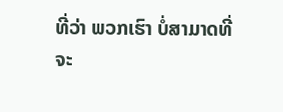ທີ່ວ່າ ພວກເຮົາ ບໍ່ສາມາດທີ່ຈະ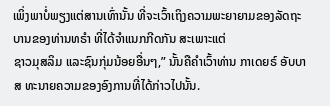ເພິ່ງພາບໍ່ພຽງແຕ່ສານເທົ່ານັ້ນ ທີ່ຈະເວົ້າເຖິງຄວາມພະຍາຍາມຂອງລັດຖະບານຂອງທ່ານທຣຳ ທີ່ໄດ້ຈຳແນກກີດກັນ ສະເພາະແຕ່
ຊາວມຸສລິມ ແລະຊົນກຸ່ມນ້ອຍອື່ນໆ,” ນັ້ນຄືຄຳເວົ້າທ່ານ ກາເດຍຣ໌ ອັບບາສ ທະນາຍຄວາມຂອງອົງການທີ່ໄດ້ກ່າວໄປນັ້ນ.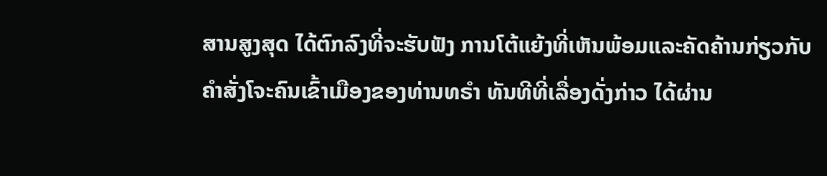ສານສູງສຸດ ໄດ້ຕົກລົງທີ່ຈະຮັບຟັງ ການໂຕ້ແຍ້ງທີ່ເຫັນພ້ອມແລະຄັດຄ້ານກ່ຽວກັບ
ຄຳສັ່ງໂຈະຄົນເຂົ້າເມືອງຂອງທ່ານທຣຳ ທັນທີທີ່ເລື່ອງດັ່ງກ່າວ ໄດ້ຜ່ານ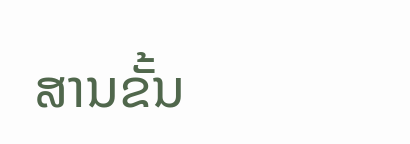ສານຂັ້ນ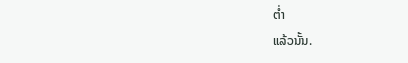ຕໍ່າ
ແລ້ວນັ້ນ.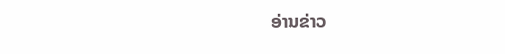ອ່ານຂ່າວ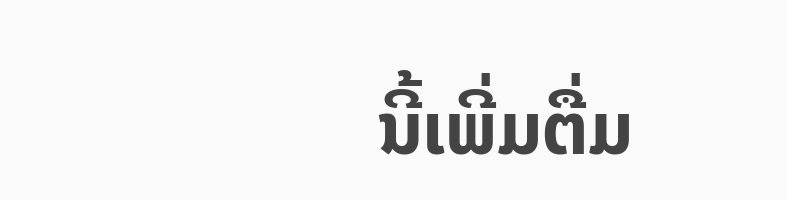ນີ້ເພີ່ມຕື່ມ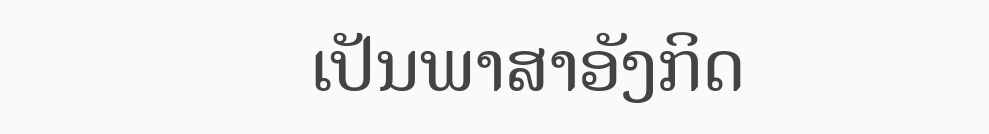ເປັນພາສາອັງກິດ